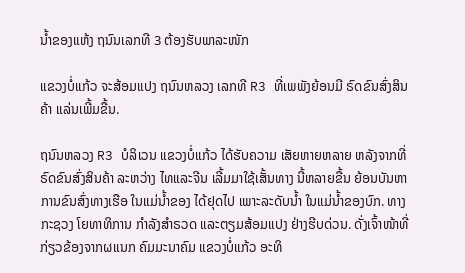ນໍ້າຂອງແຫ້ງ ຖນົນເລກທີ 3 ຕ້ອງຮັບພາລະໜັກ

ແຂວງບໍ່ແກ້ວ ຈະສ້ອມແປງ ຖນົນຫລວງ ເລກທີ R3 ທີ່ເພພັງຍ້ອນມີ ຣົດຂົນສົ່ງສິນຄ້າ ແລ່ນເພີ້ມຂື້ນ.

ຖນົນຫລວງ R3 ບໍລິເວນ ແຂວງບໍ່ແກ້ວ ໄດ້ຮັບຄວາມ ເສັຍຫາຍຫລາຍ ຫລັງຈາກທີ່ ຣົດຂົນສົ່ງສິນຄ້າ ລະຫວ່າງ ໄທແລະຈີນ ເລີ້ມມາໃຊ້ເສັ້ນທາງ ນີ້ຫລາຍຂື້ນ ຍ້ອນບັນຫາ ການຂົນສົ່ງທາງເຮືອ ໃນແມ່ນ້ຳຂອງ ໄດ້ຢຸດໄປ ເພາະລະດັບນ້ຳ ໃນແມ່ນ້ຳຂອງບົກ. ທາງກະຊວງ ໂຍທາທິການ ກໍາລັງສຳຣວດ ແລະຕຽມສ້ອມແປງ ຢ່າງຮີບດ່ວນ. ດັ່ງເຈົ້າໜ້າທີ່ ກ່ຽວຂ້ອງຈາກຜແນກ ຄົມມະນາຄົມ ແຂວງບໍ່ແກ້ວ ອະທິ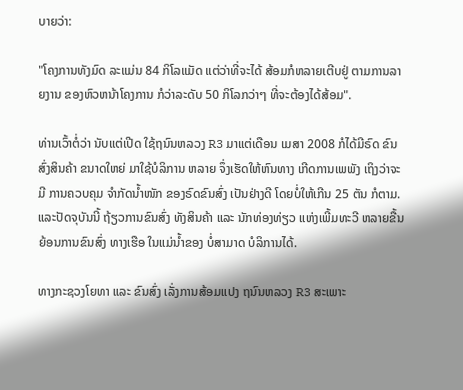ບາຍວ່າ:

"ໂຄງການທັງມົດ ລະແມ່ນ 84 ກິໂລແມັດ ແຕ່ວ່າທີ່ຈະໄດ້ ສ້ອມກໍຫລາຍເຕີບຢູ່ ຕາມການລາຍງານ ຂອງຫົວຫນ້າໂຄງການ ກໍວ່າລະດັບ 50 ກິໂລກວ່າໆ ທີ່ຈະຕ້ອງໄດ້ສ້ອມ".

ທ່ານເວົ້າຕໍ່ວ່າ ນັບແຕ່ເປີດ ໃຊ້ຖນົນຫລວງ R3 ມາແຕ່ເດືອນ ເມສາ 2008 ກໍໄດ້ມີຣົດ ຂົນສົ່ງສິນຄ້າ ຂນາດໃຫຍ່ ມາໃຊ້ບໍລິການ ຫລາຍ ຈຶ່ງເຮັດໃຫ້ຫົນທາງ ເກີດການເພພັງ ເຖິງວ່າຈະມີ ການຄວບຄຸມ ຈຳກັດນ້ຳໜັກ ຂອງຣົດຂົນສົ່ງ ເປັນຢ່າງດີ ໂດຍບໍ່ໃຫ້ເກີນ 25 ຕັນ ກໍຕາມ. ແລະປັດຈຸບັນນີ້ ຖ້ຽວການຂົນສົ່ງ ທັງສິນຄ້າ ແລະ ນັກທ່ອງທ່ຽວ ແຫ່ງເພີ້ມທະວີ ຫລາຍຂື້ນ ຍ້ອນການຂົນສົ່ງ ທາງເຮືອ ໃນແມ່ນ້ຳຂອງ ບໍ່ສາມາດ ບໍລິການໄດ້.

ທາງກະຊວງໂຍທາ ແລະ ຂົນສົ່ງ ເລັ່ງການສ້ອມແປງ ຖນົນຫລວງ R3 ສະເພາະ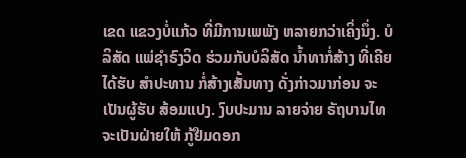ເຂດ ແຂວງບໍ່ແກ້ວ ທີ່ມີການເພພັງ ຫລາຍກວ່າເຄິ່ງນຶ່ງ. ບໍລິສັດ ແພ່ຊຳຣົງວິດ ຮ່ວມກັບບໍລິສັດ ນ້ຳທາກໍ່ສ້າງ ທີ່ເຄີຍໄດ້ຮັບ ສຳປະທານ ກໍ່ສ້າງເສັ້ນທາງ ດັ່ງກ່າວມາກ່ອນ ຈະເປັນຜູ້ຮັບ ສ້ອມແປງ. ງົບປະມານ ລາຍຈ່າຍ ຣັຖບານໄທ ຈະເປັນຝ່າຍໃຫ້ ກູ້ຢືມດອກ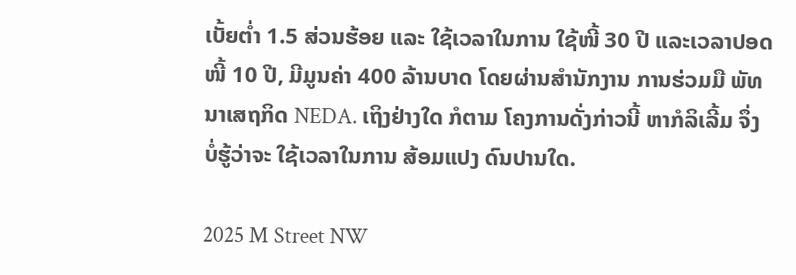ເບັ້ຍຕໍ່າ 1.5 ສ່ວນຮ້ອຍ ແລະ ໃຊ້ເວລາໃນການ ໃຊ້ໜີ້ 30 ປີ ແລະເວລາປອດ ໜີ້ 10 ປີ, ມີມູນຄ່າ 400 ລ້ານບາດ ໂດຍຜ່ານສຳນັກງານ ການຮ່ວມມື ພັທນາເສຖກິດ NEDA. ເຖິງຢ່າງໃດ ກໍຕາມ ໂຄງການດັ່ງກ່າວນີ້ ຫາກໍລິເລີ້ມ ຈຶ່ງບໍ່ຮູ້ວ່າຈະ ໃຊ້ເວລາໃນການ ສ້ອມແປງ ດົນປານໃດ.

2025 M Street NW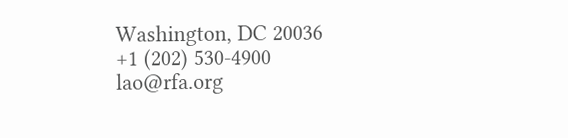Washington, DC 20036
+1 (202) 530-4900
lao@rfa.org